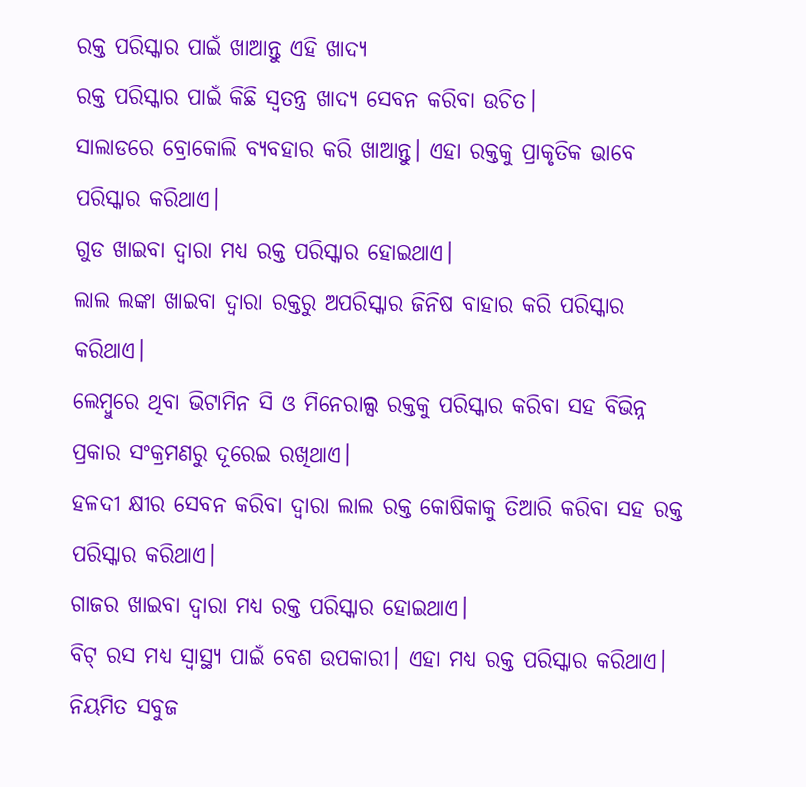ରକ୍ତ ପରିସ୍କାର ପାଇଁ ଖାଆନ୍ତୁ ଏହି ଖାଦ୍ୟ
ରକ୍ତ ପରିସ୍କାର ପାଇଁ କିଛି ସ୍ୱତନ୍ତ୍ର ଖାଦ୍ୟ ସେବନ କରିବା ଉଚିତ।
ସାଲାଡରେ ବ୍ରୋକୋଲି ବ୍ୟବହାର କରି ଖାଆନ୍ତୁ। ଏହା ରକ୍ତକୁ ପ୍ରାକୃତିକ ଭାବେ ପରିସ୍କାର କରିଥାଏ।
ଗୁଡ ଖାଇବା ଦ୍ୱାରା ମଧ୍ୟ ରକ୍ତ ପରିସ୍କାର ହୋଇଥାଏ।
ଲାଲ ଲଙ୍କା ଖାଇବା ଦ୍ୱାରା ରକ୍ତରୁ ଅପରିସ୍କାର ଜିନିଷ ବାହାର କରି ପରିସ୍କାର କରିଥାଏ।
ଲେମ୍ବୁରେ ଥିବା ଭିଟାମିନ ସି ଓ ମିନେରାଲ୍ସ ରକ୍ତକୁ ପରିସ୍କାର କରିବା ସହ ବିଭିନ୍ନ ପ୍ରକାର ସଂକ୍ରମଣରୁ ଦୂରେଇ ରଖିଥାଏ।
ହଳଦୀ କ୍ଷୀର ସେବନ କରିବା ଦ୍ୱାରା ଲାଲ ରକ୍ତ କୋଷିକାକୁ ତିଆରି କରିବା ସହ ରକ୍ତ ପରିସ୍କାର କରିଥାଏ।
ଗାଜର ଖାଇବା ଦ୍ୱାରା ମଧ୍ୟ ରକ୍ତ ପରିସ୍କାର ହୋଇଥାଏ।
ବିଟ୍ ରସ ମଧ୍ୟ ସ୍ୱାସ୍ଥ୍ୟ ପାଇଁ ବେଶ ଉପକାରୀ। ଏହା ମଧ୍ୟ ରକ୍ତ ପରିସ୍କାର କରିଥାଏ।
ନିୟମିତ ସବୁଜ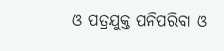ଓ ପତ୍ରଯୁକ୍ତ ପନିପରିବା ଓ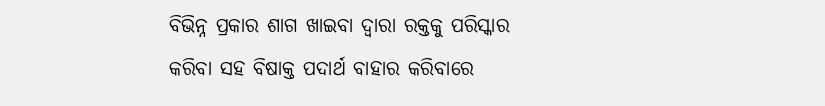ବିଭିନ୍ନ ପ୍ରକାର ଶାଗ ଖାଇବା ଦ୍ୱାରା ରକ୍ତକୁ ପରିସ୍କାର କରିବା ସହ ବିଷାକ୍ତ ପଦାର୍ଥ ବାହାର କରିବାରେ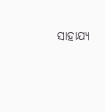ସାହାଯ୍ୟ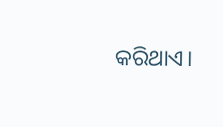କରିଥାଏ।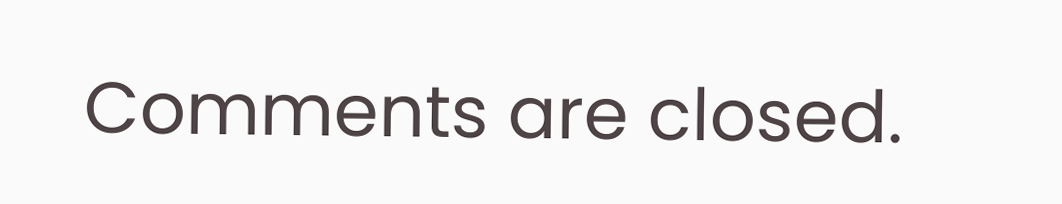Comments are closed.